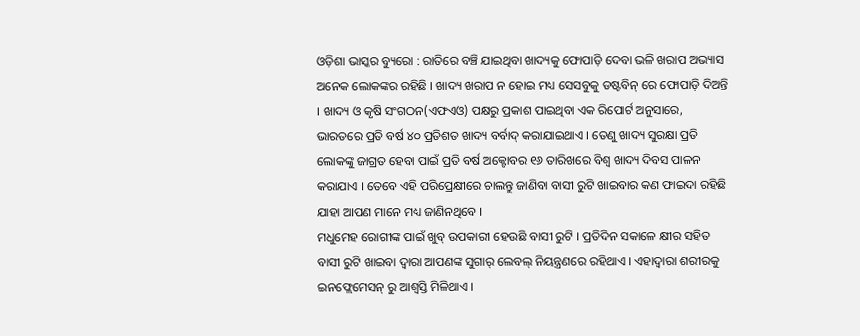ଓଡ଼ିଶା ଭାସ୍କର ବ୍ୟୁରୋ : ରାତିରେ ବଞ୍ଚି ଯାଇଥିବା ଖାଦ୍ୟକୁ ଫୋପାଡ଼ି ଦେବା ଭଳି ଖରାପ ଅଭ୍ୟାସ ଅନେକ ଲୋକଙ୍କର ରହିଛି । ଖାଦ୍ୟ ଖରାପ ନ ହୋଇ ମଧ୍ୟ ସେସବୁକୁ ଡଷ୍ଟବିନ୍ ରେ ଫୋପାଡ଼ି ଦିଅନ୍ତି । ଖାଦ୍ୟ ଓ କୃଷି ସଂଗଠନ(ଏଫଏଓ) ପକ୍ଷରୁ ପ୍ରକାଶ ପାଇଥିବା ଏକ ରିପୋର୍ଟ ଅନୁସାରେ, ଭାରତରେ ପ୍ରତି ବର୍ଷ ୪୦ ପ୍ରତିଶତ ଖାଦ୍ୟ ବର୍ବାଦ୍ କରାଯାଇଥାଏ । ତେଣୁ ଖାଦ୍ୟ ସୁରକ୍ଷା ପ୍ରତି ଲୋକଙ୍କୁ ଜାଗ୍ରତ ହେବା ପାଇଁ ପ୍ରତି ବର୍ଷ ଅକ୍ଟୋବର ୧୬ ତାରିଖରେ ବିଶ୍ୱ ଖାଦ୍ୟ ଦିବସ ପାଳନ କରାଯାଏ । ତେବେ ଏହି ପରିପ୍ରେକ୍ଷୀରେ ଚାଲନ୍ତୁ ଜାଣିବା ବାସୀ ରୁଟି ଖାଇବାର କଣ ଫାଇଦା ରହିଛି ଯାହା ଆପଣ ମାନେ ମଧ୍ୟ ଜାଣିନଥିବେ ।
ମଧୁମେହ ରୋଗୀଙ୍କ ପାଇଁ ଖୁବ୍ ଉପକାରୀ ହେଉଛି ବାସୀ ରୁଟି । ପ୍ରତିଦିନ ସକାଳେ କ୍ଷୀର ସହିତ ବାସୀ ରୁଟି ଖାଇବା ଦ୍ୱାରା ଆପଣଙ୍କ ସୁଗାର୍ ଲେବଲ୍ ନିୟନ୍ତ୍ରଣରେ ରହିଥାଏ । ଏହାଦ୍ୱାରା ଶରୀରକୁ ଇନଫ୍ଲେମେସନ୍ ରୁ ଆଶ୍ୱସ୍ତି ମିଳିଥାଏ ।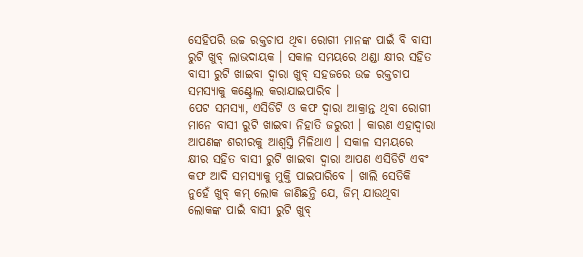ସେହିପରି ଉଚ୍ଚ ରକ୍ତଚାପ ଥିବା ରୋଗୀ ମାନଙ୍କ ପାଇଁ ବି ବାସୀ ରୁଟି ଖୁବ୍ ଲାଭଦାୟକ । ସକାଳ ସମୟରେ ଥଣ୍ଡା କ୍ଷୀର ସହିତ ବାସୀ ରୁଟି ଖାଇବା ଦ୍ୱାରା ଖୁବ୍ ସହଜରେ ଉଚ୍ଚ ରକ୍ତଚାପ ସମସ୍ୟାକୁ କଣ୍ଟ୍ରୋଲ କରାଯାଇପାରିବ ।
ପେଟ ସମସ୍ୟା, ଏସିଡିଟି ଓ କଫ ଦ୍ୱାରା ଆକ୍ରାନ୍ତ ଥିବା ରୋଗୀ ମାନେ ବାସୀ ରୁଟି ଖାଇବା ନିହାତି ଜରୁରୀ । କାରଣ ଏହାଦ୍ୱାରା ଆପଣଙ୍କ ଶରୀରକୁ ଆଶ୍ୱସ୍ତି ମିଳିଥାଏ । ସକାଳ ସମୟରେ କ୍ଷୀର ସହିତ ବାସୀ ରୁଟି ଖାଇବା ଦ୍ୱାରା ଆପଣ ଏସିଡିଟି ଏବଂ କଫ ଆଦି ସମସ୍ୟାକୁ ମୁକ୍ତି ପାଇପାରିବେ । ଖାଲି ସେତିକି ନୁହେଁ ଖୁବ୍ କମ୍ ଲୋକ ଜାଣିଛନ୍ତି ଯେ, ଜିମ୍ ଯାଉଥିବା ଲୋକଙ୍କ ପାଇଁ ବାସୀ ରୁଟି ଖୁବ୍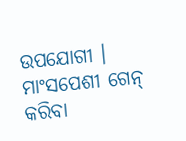ଉପଯୋଗୀ । ମାଂସପେଶୀ ଗେନ୍ କରିବା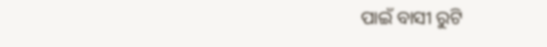ପାଇଁ ବାସୀ ରୁଟି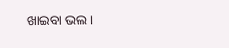ଖାଇବା ଭଲ ।